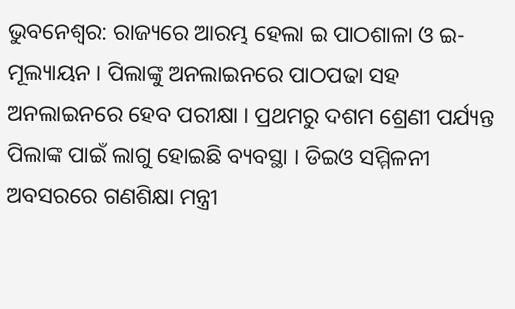ଭୁବନେଶ୍ୱର: ରାଜ୍ୟରେ ଆରମ୍ଭ ହେଲା ଇ ପାଠଶାଳା ଓ ଇ-ମୂଲ୍ୟାୟନ । ପିଲାଙ୍କୁ ଅନଲାଇନରେ ପାଠପଢା ସହ ଅନଲାଇନରେ ହେବ ପରୀକ୍ଷା । ପ୍ରଥମରୁ ଦଶମ ଶ୍ରେଣୀ ପର୍ଯ୍ୟନ୍ତ ପିଲାଙ୍କ ପାଇଁ ଲାଗୁ ହୋଇଛି ବ୍ୟବସ୍ଥା । ଡିଇଓ ସମ୍ମିଳନୀ ଅବସରରେ ଗଣଶିକ୍ଷା ମନ୍ତ୍ରୀ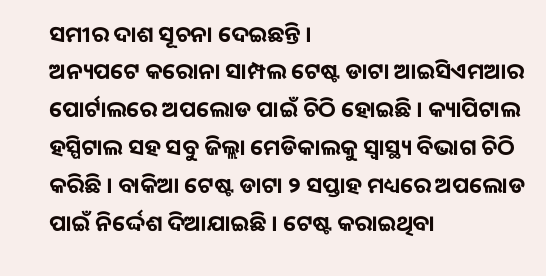ସମୀର ଦାଶ ସୂଚନା ଦେଇଛନ୍ତି ।
ଅନ୍ୟପଟେ କରୋନା ସାମ୍ପଲ ଟେଷ୍ଟ ଡାଟା ଆଇସିଏମଆର ପୋର୍ଟାଲରେ ଅପଲୋଡ ପାଇଁ ଚିଠି ହୋଇଛି । କ୍ୟାପିଟାଲ ହସ୍ପିଟାଲ ସହ ସବୁ ଜିଲ୍ଲା ମେଡିକାଲକୁ ସ୍ୱାସ୍ଥ୍ୟ ବିଭାଗ ଚିଠି କରିଛି । ବାକିଆ ଟେଷ୍ଟ ଡାଟା ୨ ସପ୍ତାହ ମଧ୍ୟରେ ଅପଲୋଡ ପାଇଁ ନିର୍ଦ୍ଦେଶ ଦିଆଯାଇଛି । ଟେଷ୍ଟ କରାଇଥିବା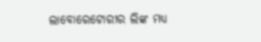ଲାବୋରେଟୋରୀର ଲିଙ୍କ ମଧ୍ୟ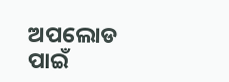ଅପଲୋଡ ପାଇଁ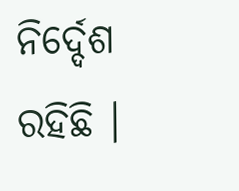ନିର୍ଦ୍ଦେଶ ରହିଛି ।